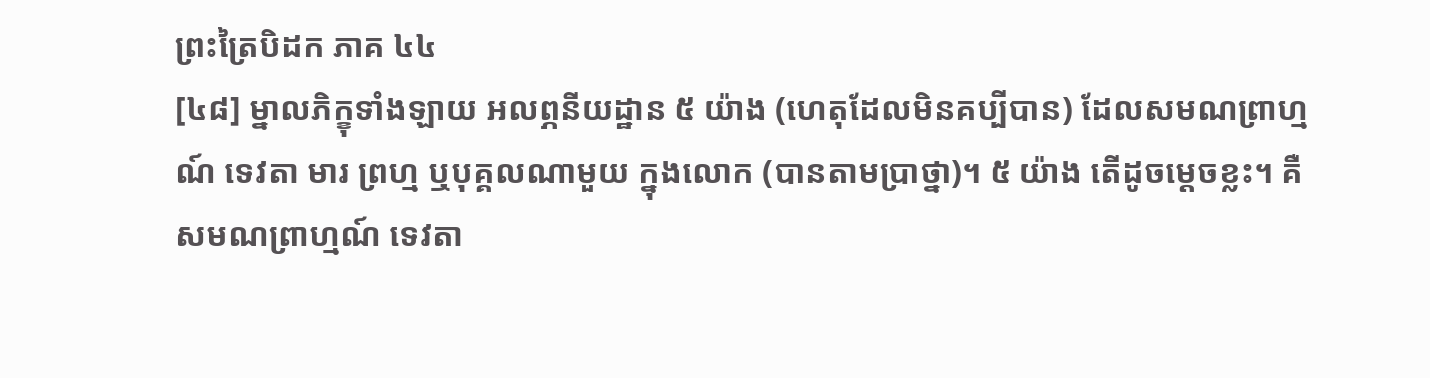ព្រះត្រៃបិដក ភាគ ៤៤
[៤៨] ម្នាលភិក្ខុទាំងឡាយ អលព្ភនីយដ្ឋាន ៥ យ៉ាង (ហេតុដែលមិនគប្បីបាន) ដែលសមណព្រាហ្មណ៍ ទេវតា មារ ព្រហ្ម ឬបុគ្គលណាមួយ ក្នុងលោក (បានតាមប្រាថ្នា)។ ៥ យ៉ាង តើដូចម្តេចខ្លះ។ គឺសមណព្រាហ្មណ៍ ទេវតា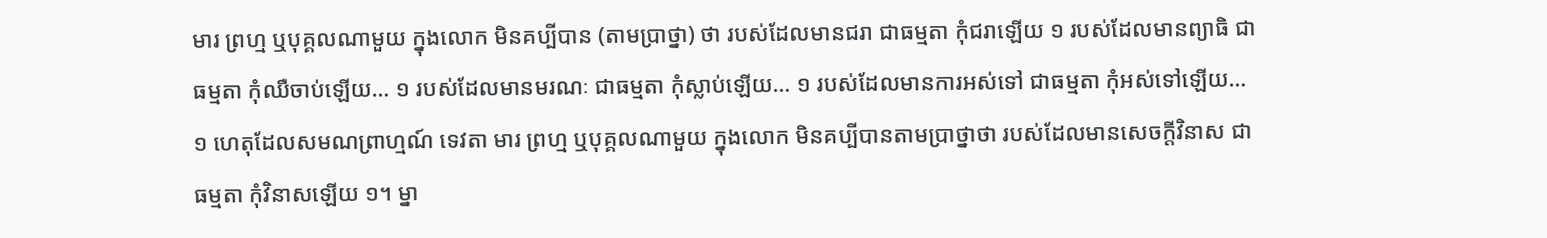មារ ព្រហ្ម ឬបុគ្គលណាមួយ ក្នុងលោក មិនគប្បីបាន (តាមប្រាថ្នា) ថា របស់ដែលមានជរា ជាធម្មតា កុំជរាឡើយ ១ របស់ដែលមានព្យាធិ ជាធម្មតា កុំឈឺចាប់ឡើយ… ១ របស់ដែលមានមរណៈ ជាធម្មតា កុំស្លាប់ឡើយ… ១ របស់ដែលមានការអស់ទៅ ជាធម្មតា កុំអស់ទៅឡើយ… ១ ហេតុដែលសមណព្រាហ្មណ៍ ទេវតា មារ ព្រហ្ម ឬបុគ្គលណាមួយ ក្នុងលោក មិនគប្បីបានតាមប្រាថ្នាថា របស់ដែលមានសេចក្តីវិនាស ជាធម្មតា កុំវិនាសឡើយ ១។ ម្នា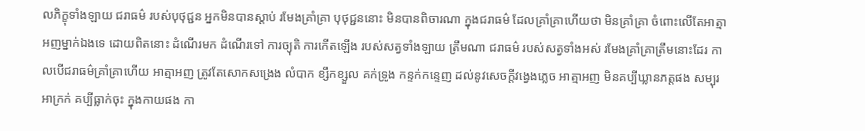លភិក្ខុទាំងឡាយ ជរាធម៌ របស់បុថុជ្ជន អ្នកមិនបានស្តាប់ រមែងគ្រាំគ្រា បុថុជ្ជននោះ មិនបានពិចារណា ក្នុងជរាធម៌ ដែលគ្រាំគ្រាហើយថា មិនគ្រាំគ្រា ចំពោះលើតែអាត្មាអញម្នាក់ឯងទេ ដោយពិតនោះ ដំណើរមក ដំណើរទៅ ការច្យុតិ ការកើតឡើង របស់សត្វទាំងឡាយ ត្រឹមណា ជរាធម៌ របស់សត្វទាំងអស់ រមែងគ្រាំគ្រាត្រឹមនោះដែរ កាលបើជរាធម៌គ្រាំគ្រាហើយ អាត្មាអញ ត្រូវតែសោកសង្រេង លំបាក ខ្សឹកខ្សួល គក់ទ្រូង កន្ទក់កន្ទេញ ដល់នូវសេចក្តីវង្វេងភ្លេច អាត្មាអញ មិនគប្បីឃ្លានភត្តផង សម្បុរអាក្រក់ គប្បីធ្លាក់ចុះ ក្នុងកាយផង កា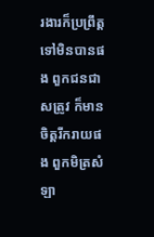រងារក៏ប្រព្រឹត្តទៅមិនបានផង ពួកជនជាសត្រូវ ក៏មានចិត្តរីករាយផង ពួកមិត្រសំឡា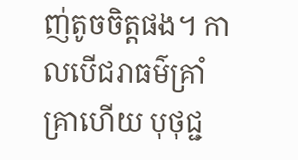ញ់តូចចិត្តផង។ កាលបើជរាធម៌គ្រាំគ្រាហើយ បុថុជ្ជ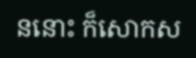ននោះ ក៏សោកស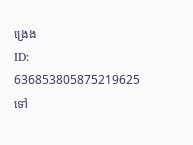ង្រេង
ID: 636853805875219625
ទៅ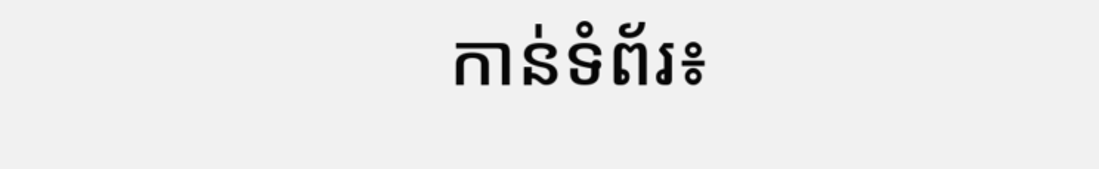កាន់ទំព័រ៖